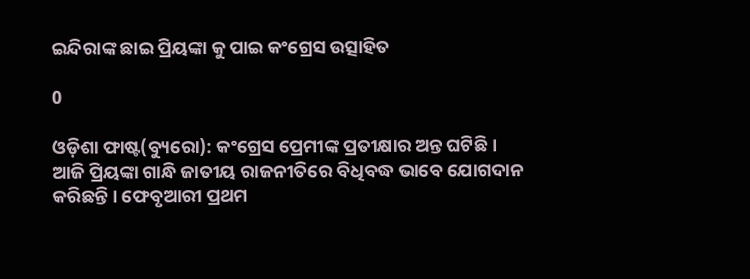ଇନ୍ଦିରାଙ୍କ ଛାଇ ପ୍ରିୟଙ୍କା କୁ ପାଇ କଂଗ୍ରେସ ଉତ୍ସାହିତ

0

ଓଡ଼ିଶା ଫାଷ୍ଟ(ବ୍ୟୁରୋ): କଂଗ୍ରେସ ପ୍ରେମୀଙ୍କ ପ୍ରତୀକ୍ଷାର ଅନ୍ତ ଘଟିଛି । ଆଜି ପ୍ରିୟଙ୍କା ଗାନ୍ଧି ଜାତୀୟ ରାଜନୀତିରେ ବିଧିବଦ୍ଧ ଭାବେ ଯୋଗଦାନ କରିଛନ୍ତି । ଫେବୃଆରୀ ପ୍ରଥମ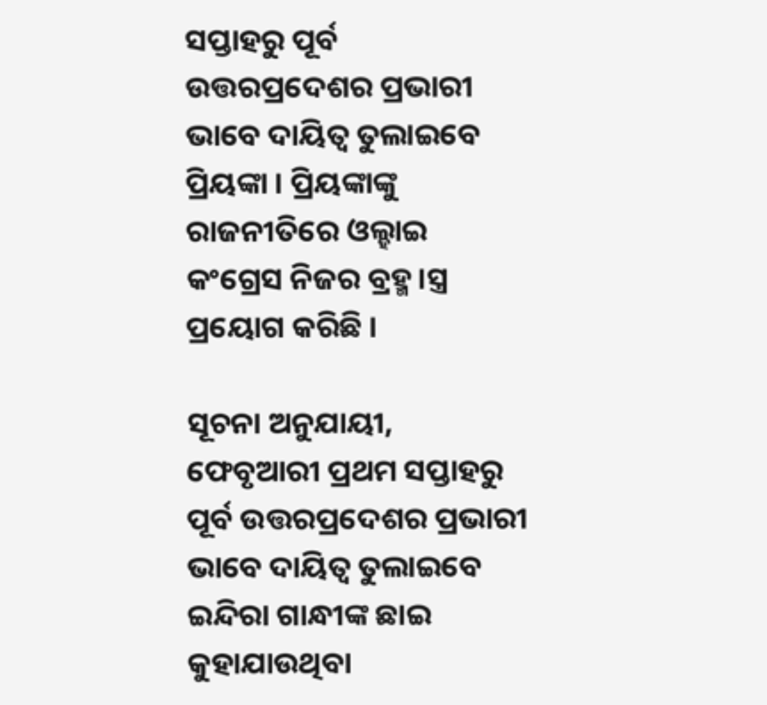ସପ୍ତାହରୁ ପୂର୍ବ ଉତ୍ତରପ୍ରଦେଶର ପ୍ରଭାରୀ ଭାବେ ଦାୟିତ୍ୱ ତୁଲାଇବେ ପ୍ରିୟଙ୍କା । ପ୍ରିୟଙ୍କାଙ୍କୁ ରାଜନୀତିରେ ଓଲ୍ହାଇ କଂଗ୍ରେସ ନିଜର ବ୍ରହ୍ମ।ସ୍ତ୍ର ପ୍ରୟୋଗ କରିଛି ।

ସୂଚନା ଅନୁଯାୟୀ, ଫେବୃଆରୀ ପ୍ରଥମ ସପ୍ତାହରୁ ପୂର୍ବ ଉତ୍ତରପ୍ରଦେଶର ପ୍ରଭାରୀ ଭାବେ ଦାୟିତ୍ୱ ତୁଲାଇବେ ଇନ୍ଦିରା ଗାନ୍ଧୀଙ୍କ ଛାଇ କୁହାଯାଉଥିବା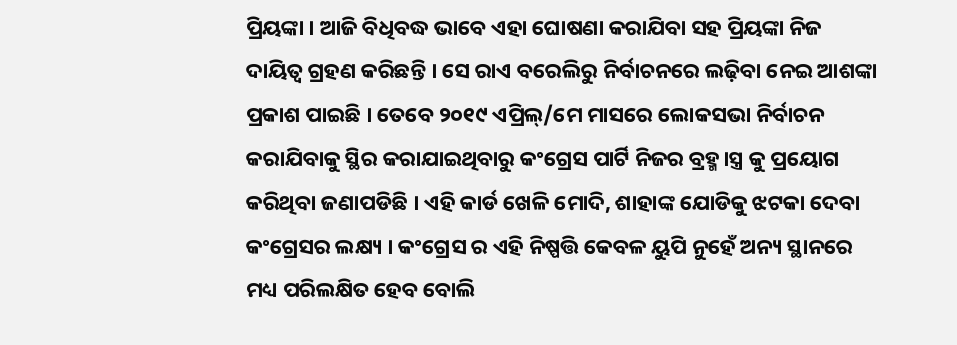ପ୍ରିୟଙ୍କା । ଆଜି ବିଧିବଦ୍ଧ ଭାବେ ଏହା ଘୋଷଣା କରାଯିବା ସହ ପ୍ରିୟଙ୍କା ନିଜ ଦାୟିତ୍ୱ ଗ୍ରହଣ କରିଛନ୍ତି । ସେ ରାଏ ବରେଲିରୁ ନିର୍ବାଚନରେ ଲଢ଼ିବା ନେଇ ଆଶଙ୍କା ପ୍ରକାଶ ପାଇଛି । ତେବେ ୨୦୧୯ ଏପ୍ରିଲ୍/ମେ ମାସରେ ଲୋକସଭା ନିର୍ବାଚନ କରାଯିବାକୁ ସ୍ଥିର କରାଯାଇଥିବାରୁ କଂଗ୍ରେସ ପାର୍ଟି ନିଜର ବ୍ରହ୍ମ।ସ୍ତ୍ର କୁ ପ୍ରୟୋଗ କରିଥିବା ଜଣାପଡିଛି । ଏହି କାର୍ଡ ଖେଳି ମୋଦି, ଶାହାଙ୍କ ଯୋଡିକୁ ଝଟକା ଦେବା କଂଗ୍ରେସର ଲକ୍ଷ୍ୟ । କଂଗ୍ରେସ ର ଏହି ନିଷ୍ପତ୍ତି କେବଳ ୟୁପି ନୁହେଁ ଅନ୍ୟ ସ୍ଥାନରେ ମଧ୍ୟ ପରିଲକ୍ଷିତ ହେବ ବୋଲି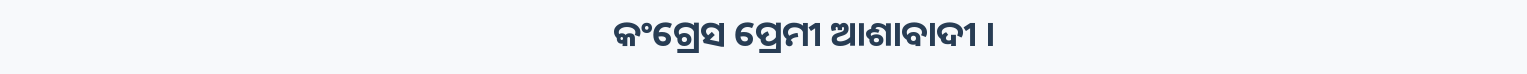କଂଗ୍ରେସ ପ୍ରେମୀ ଆଶାବାଦୀ ।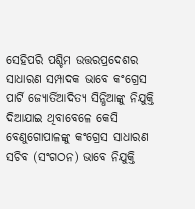ସେହିପରି ପଶ୍ଚିମ ଉତ୍ତରପ୍ରଦେଶର ସାଧାରଣ ସମ୍ପାଦକ ଭାବେ କଂଗ୍ରେସ ପାର୍ଟି ଜ୍ୟୋର୍ତିଆଦିତ୍ୟ ସିନ୍ଧିଆଙ୍କୁ ନିଯୁକ୍ତି ଦିଆଯାଇ ଥିବାବେଳେ କେସି ବେଣୁଗୋପାଳଙ୍କୁ କଂଗ୍ରେସ ସାଧାରଣ ସଚିବ (ସଂଗଠନ) ଭାବେ ନିଯୁକ୍ତି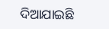ଦିଆଯାଇଛି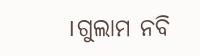।ଗୁଲାମ ନବି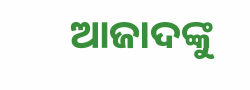ଆଜାଦଙ୍କୁ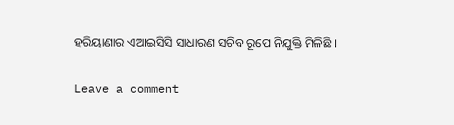ହରିୟାଣାର ଏଆଇସିସି ସାଧାରଣ ସଚିବ ରୂପେ ନିଯୁକ୍ତି ମିଳିଛି ।

Leave a comment